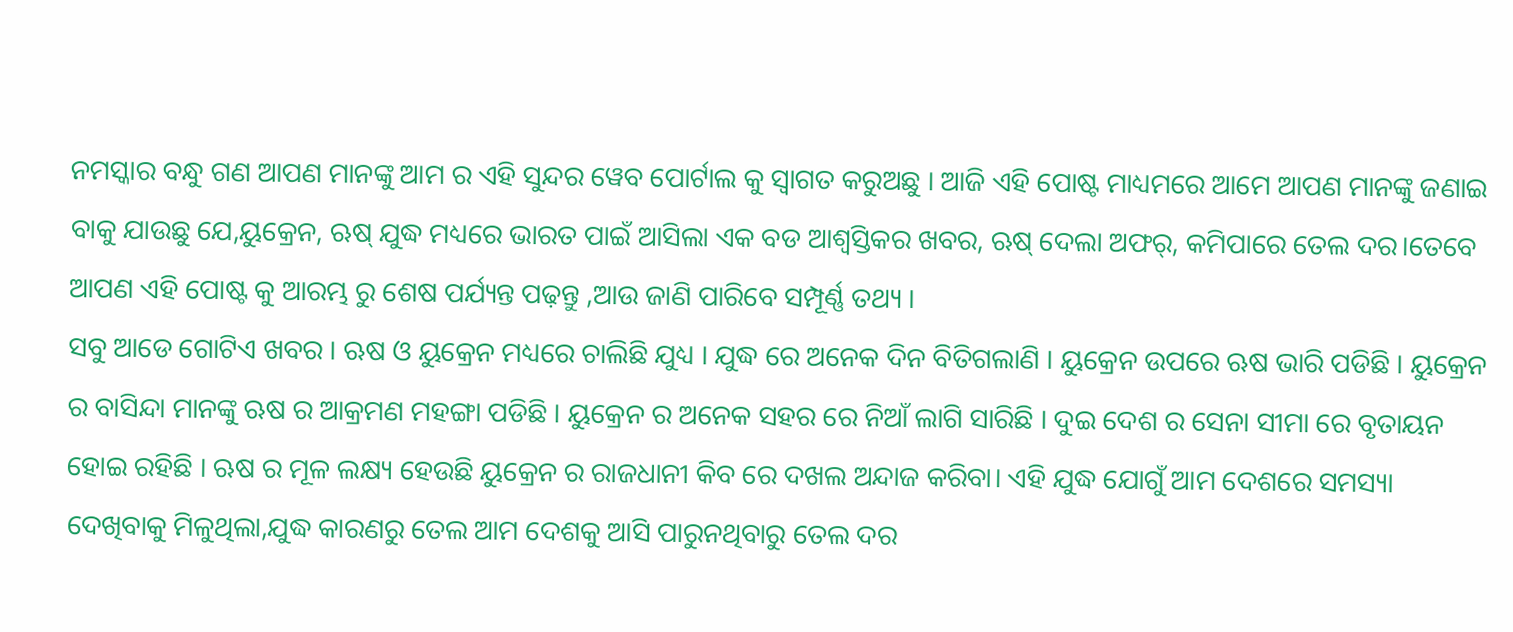ନମସ୍କାର ବନ୍ଧୁ ଗଣ ଆପଣ ମାନଙ୍କୁ ଆମ ର ଏହି ସୁନ୍ଦର ୱେବ ପୋର୍ଟାଲ କୁ ସ୍ୱାଗତ କରୁଅଛୁ । ଆଜି ଏହି ପୋଷ୍ଟ ମାଧ୍ୟମରେ ଆମେ ଆପଣ ମାନଙ୍କୁ ଜଣାଇ ବାକୁ ଯାଉଛୁ ଯେ,ୟୁକ୍ରେନ, ଋଷ୍ ଯୁଦ୍ଧ ମଧ୍ୟରେ ଭାରତ ପାଇଁ ଆସିଲା ଏକ ବଡ ଆଶ୍ୱସ୍ତିକର ଖବର, ଋଷ୍ ଦେଲା ଅଫର୍, କମିପାରେ ତେଲ ଦର।ତେବେ ଆପଣ ଏହି ପୋଷ୍ଟ କୁ ଆରମ୍ଭ ରୁ ଶେଷ ପର୍ଯ୍ୟନ୍ତ ପଢ଼ନ୍ତୁ ,ଆଉ ଜାଣି ପାରିବେ ସମ୍ପୂର୍ଣ୍ଣ ତଥ୍ୟ ।
ସବୁ ଆଡେ ଗୋଟିଏ ଖବର । ଋଷ ଓ ୟୁକ୍ରେନ ମଧ୍ୟରେ ଚାଲିଛି ଯୁଧ୍ୟ । ଯୁଦ୍ଧ ରେ ଅନେକ ଦିନ ବିତିଗଲାଣି । ୟୁକ୍ରେନ ଉପରେ ଋଷ ଭାରି ପଡିଛି । ୟୁକ୍ରେନ ର ବାସିନ୍ଦା ମାନଙ୍କୁ ଋଷ ର ଆକ୍ରମଣ ମହଙ୍ଗା ପଡିଛି । ୟୁକ୍ରେନ ର ଅନେକ ସହର ରେ ନିଆଁ ଲାଗି ସାରିଛି । ଦୁଇ ଦେଶ ର ସେନା ସୀମା ରେ ବୃତାୟନ ହୋଇ ରହିଛି । ଋଷ ର ମୂଳ ଲକ୍ଷ୍ୟ ହେଉଛି ୟୁକ୍ରେନ ର ରାଜଧାନୀ କିବ ରେ ଦଖଲ ଅନ୍ଦାଜ କରିବା। ଏହି ଯୁଦ୍ଧ ଯୋଗୁଁ ଆମ ଦେଶରେ ସମସ୍ୟା ଦେଖିବାକୁ ମିଳୁଥିଲା,ଯୁଦ୍ଧ କାରଣରୁ ତେଲ ଆମ ଦେଶକୁ ଆସି ପାରୁନଥିବାରୁ ତେଲ ଦର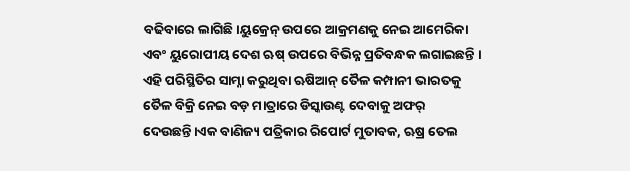ବଢିବାରେ ଲାଗିଛି।ୟୁକ୍ରେନ୍ ଉପରେ ଆକ୍ରମଣକୁ ନେଇ ଆମେରିକା ଏବଂ ୟୁରୋପୀୟ ଦେଶ ଋଷ୍ ଉପରେ ବିଭିନ୍ନ ପ୍ରତିବନ୍ଧକ ଲଗାଇଛନ୍ତି ।
ଏହି ପରିସ୍ଥିତିର ସାମ୍ନା କରୁଥିବା ଋଷିଆନ୍ ତୈଳ କମ୍ପାନୀ ଭାରତକୁ ତୈଳ ବିକ୍ରି ନେଇ ବଡ଼ ମାତ୍ରାରେ ଡିସ୍କାଉଣ୍ଟ ଦେବାକୁ ଅଫର୍ ଦେଉଛନ୍ତି।ଏକ ବାଣିଜ୍ୟ ପତ୍ରିକାର ରିପୋର୍ଟ ମୁତାବକ, ଋଷ୍ର ତେଲ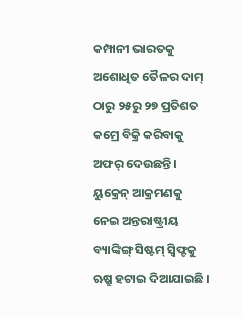କମ୍ପାନୀ ଭାରତକୁ ଅଶୋଧିତ ତୈଳର ଦାମ୍ ଠାରୁ ୨୫ରୁ ୨୭ ପ୍ରତିଶତ କମ୍ରେ ବିକ୍ରି କରିବାକୁ ଅଫର୍ ଦେଉଛନ୍ତି। ୟୁକ୍ରେନ୍ ଆକ୍ରମଣକୁ ନେଇ ଅନ୍ତରାଷ୍ଟ୍ରୀୟ ବ୍ୟାଙ୍କିଙ୍ଗ୍ ସିଷ୍ଟମ୍ ସ୍ୱିଫ୍ଟକୁ ଋଷ୍ରୁ ହଟାଇ ଦିଆଯାଇଛି ।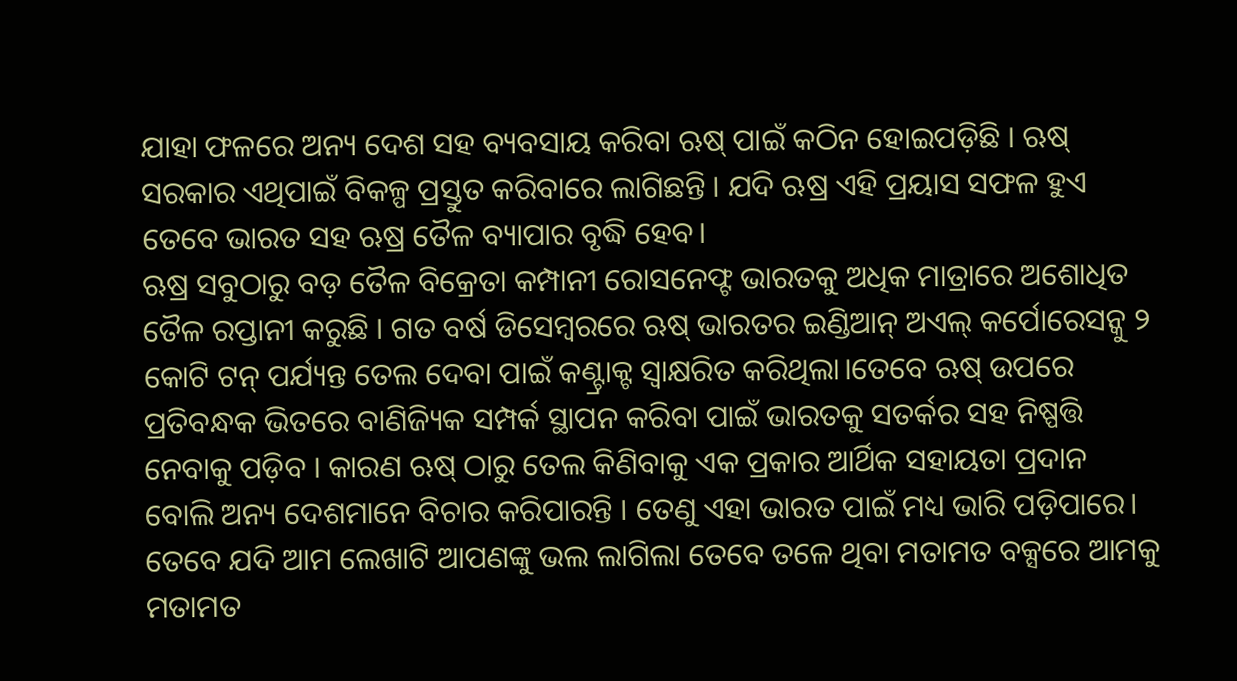ଯାହା ଫଳରେ ଅନ୍ୟ ଦେଶ ସହ ବ୍ୟବସାୟ କରିବା ଋଷ୍ ପାଇଁ କଠିନ ହୋଇପଡ଼ିଛି । ଋଷ୍ ସରକାର ଏଥିପାଇଁ ବିକଳ୍ପ ପ୍ରସ୍ତୁତ କରିବାରେ ଲାଗିଛନ୍ତି । ଯଦି ଋଷ୍ର ଏହି ପ୍ରୟାସ ସଫଳ ହୁଏ ତେବେ ଭାରତ ସହ ଋଷ୍ର ତୈଳ ବ୍ୟାପାର ବୃଦ୍ଧି ହେବ।
ଋଷ୍ର ସବୁଠାରୁ ବଡ଼ ତୈଳ ବିକ୍ରେତା କମ୍ପାନୀ ରୋସନେଫ୍ଟ ଭାରତକୁ ଅଧିକ ମାତ୍ରାରେ ଅଶୋଧିତ ତୈଳ ରପ୍ତାନୀ କରୁଛି । ଗତ ବର୍ଷ ଡିସେମ୍ୱରରେ ଋଷ୍ ଭାରତର ଇଣ୍ଡିଆନ୍ ଅଏଲ୍ କର୍ପୋରେସନ୍କୁ ୨ କୋଟି ଟନ୍ ପର୍ଯ୍ୟନ୍ତ ତେଲ ଦେବା ପାଇଁ କଣ୍ଟ୍ରାକ୍ଟ ସ୍ୱାକ୍ଷରିତ କରିଥିଲା।ତେବେ ଋଷ୍ ଉପରେ ପ୍ରତିବନ୍ଧକ ଭିତରେ ବାଣିଜ୍ୟିକ ସମ୍ପର୍କ ସ୍ଥାପନ କରିବା ପାଇଁ ଭାରତକୁ ସତର୍କର ସହ ନିଷ୍ପତ୍ତି ନେବାକୁ ପଡ଼ିବ । କାରଣ ଋଷ୍ ଠାରୁ ତେଲ କିଣିବାକୁ ଏକ ପ୍ରକାର ଆର୍ଥିକ ସହାୟତା ପ୍ରଦାନ ବୋଲି ଅନ୍ୟ ଦେଶମାନେ ବିଚାର କରିପାରନ୍ତି । ତେଣୁ ଏହା ଭାରତ ପାଇଁ ମଧ୍ୟ ଭାରି ପଡ଼ିପାରେ।
ତେବେ ଯଦି ଆମ ଲେଖାଟି ଆପଣଙ୍କୁ ଭଲ ଲାଗିଲା ତେବେ ତଳେ ଥିବା ମତାମତ ବକ୍ସରେ ଆମକୁ ମତାମତ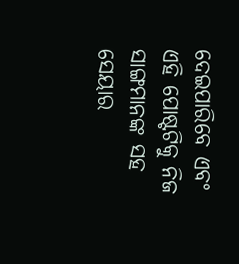ଦେଇପାରିବେ ଏବଂ ଏହି ପୋଷ୍ଟଟିକୁ ନିଜ ସାଙ୍ଗମାନଙ୍କ ସହ ସେୟାର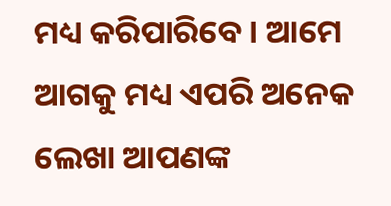ମଧ୍ୟ କରିପାରିବେ । ଆମେ ଆଗକୁ ମଧ୍ୟ ଏପରି ଅନେକ ଲେଖା ଆପଣଙ୍କ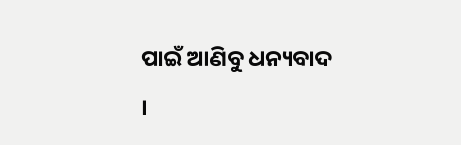ପାଇଁ ଆଣିବୁ ଧନ୍ୟବାଦ ।